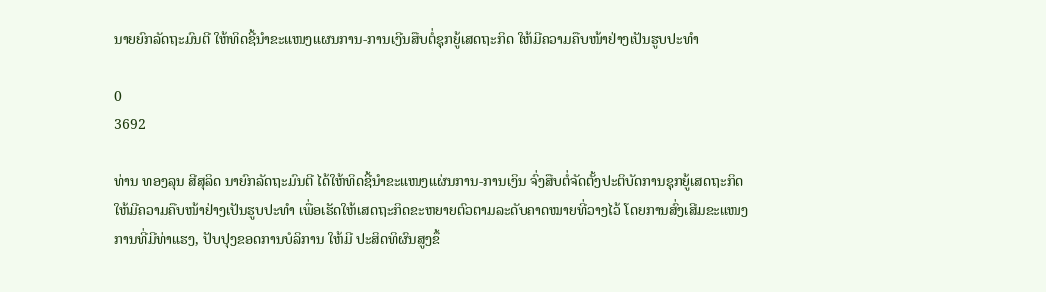ນາຍຍົກລັດຖະມົນຕີ ໃຫ້ທິດຊີ້ນຳຂະແໜງແຜນການ-ການເງີນສືບຕໍ່ຊຸກຍູ້ເສດຖະກິດ ໃຫ້ມີຄວາມຄືບໜ້າຢ່າງເປັນຮູບປະທຳ

0
3692

ທ່ານ ທອງລຸນ ສີສຸລິດ ນາຍົກລັດຖະມົນຕີ ໄດ້ໃຫ້ທິດຊີ້ນໍາຂະແໜງແຜ່ນການ-ການເງິນ ຈົ່ງສືບຕໍ່ຈັດຕັ້ງປະຕິບັດການຊຸກຍູ້ເສດຖະກິດ ໃຫ້ມີຄວາມຄືບໜ້າຢ່າງເປັນຮູບປະທໍາ ເພື່ອເຮັດໃຫ້ເສດຖະກິດຂະຫຍາຍຕົວຕາມລະດັບຄາດໝາຍທີ່ວາງໄວ້ ໂດຍການສົ່ງເສີມຂະແໜງການທີ່ມີທ່າແຮງ, ປັບປຸງຂອດການບໍລິການ ໃຫ້ມີ ປະສິດທິຜົນສູງຂຶ້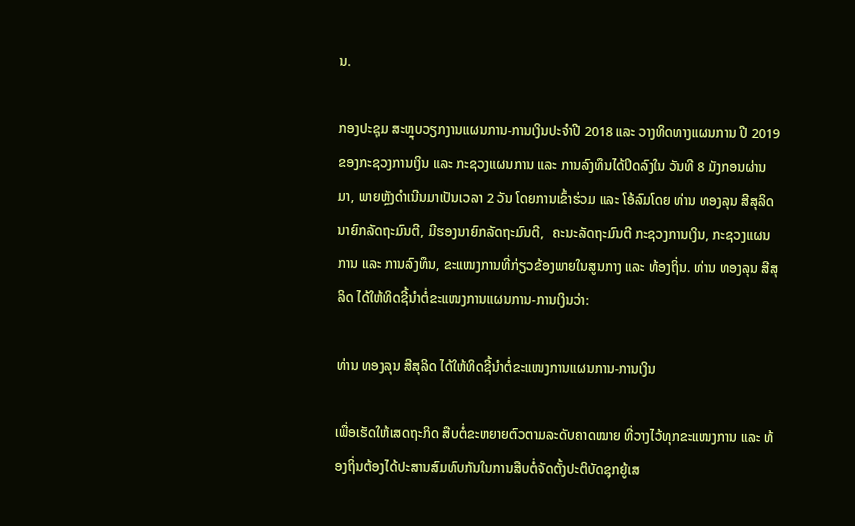ນ.

ກອງປະຊຸມ ສະຫຼຸບວຽກງານແຜນການ-ການເງິນປະຈໍາປີ 2018 ແລະ ວາງທິດທາງແຜນການ ປີ 2019 ຂອງກະຊວງການເງິນ ແລະ ກະຊວງແຜນການ ແລະ ການລົງທຶນໄດ້ປິດລົງໃນ ວັນທີ 8 ມັງກອນຜ່ານມາ, ພາຍຫຼັງດໍາເນີນມາເປັນເວລາ 2 ວັນ ໂດຍການເຂົ້າຮ່ວມ ແລະ ໂອ້ລົມໂດຍ ທ່ານ ທອງລຸນ ສີສຸລິດ ນາຍົກລັດຖະມົນຕີ, ມີຮອງນາຍົກລັດຖະມົນຕີ,  ຄະນະລັດຖະມົນຕີ ກະຊວງການເງິນ, ກະຊວງແຜນການ ແລະ ການລົງທຶນ, ຂະແໜງການທີ່ກ່ຽວຂ້ອງພາຍໃນສູນກາງ ແລະ ທ້ອງຖິ່ນ. ທ່ານ ທອງລຸນ ສີສຸລິດ ໄດ້ໃຫ້ທິດຊີ້ນໍາຕໍ່ຂະແໜງການແຜນການ-ການເງິນວ່າ:

ທ່ານ ທອງລຸນ ສີສຸລິດ ໄດ້ໃຫ້ທິດຊີ້ນໍາຕໍ່ຂະແໜງການແຜນການ-ການເງິນ

ເພື່ອເຮັດໃຫ້ເສດຖະກິດ ສືບຕໍ່ຂະຫຍາຍຕົວຕາມລະດັບຄາດໝາຍ ທີ່ວາງໄວ້ທຸກຂະແໜງການ ແລະ ທ້ອງຖິ່ນຕ້ອງໄດ້ປະສານສົມທົບກັນໃນການສືບຕໍ່ຈັດຕັ້ງປະຕິບັດຊຸກຍູ້ເສ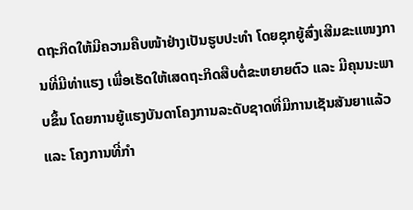ດຖະກິດໃຫ້ມີຄວາມຄືບໜ້າຢ່າງເປັນຮູບປະທໍາ ໂດຍຊຸກຍູ້ສົ່ງເສີມຂະແໜງການທີ່ມີທ່າແຮງ ເພື່ອເຮັດໃຫ້ເສດຖະກິດສືບຕໍ່ຂະຫຍາຍຕົວ ແລະ ມີຄຸນນະພາບຂຶ້ນ ໂດຍການຍູ້ແຮງບັນດາໂຄງການລະດັບຊາດທີ່ມີການເຊັນສັນຍາແລ້ວ ແລະ ໂຄງການທີ່ກໍາ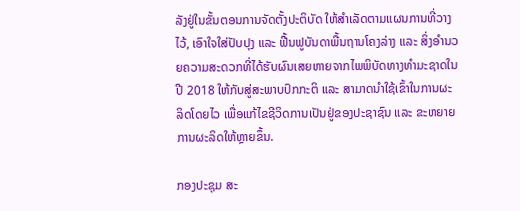ລັງຢູ່ໃນຂັ້ນຕອນການຈັດຕັ້ງປະຕິບັດ ໃຫ້ສໍາເລັດຕາມແຜນການທີ່ວາງໄວ້, ເອົາໃຈໃສ່ປັບປຸງ ແລະ ຟື້ນຟູບັນດາພື້ນຖານໂຄງລ່າງ ແລະ ສິ່ງອໍານວຍຄວາມສະດວກທີ່ໄດ້ຮັບຜົນເສຍຫາຍຈາກໄພພິບັດທາງທໍາມະຊາດໃນປີ 2018 ໃຫ້ກັບສູ່ສະພາບປົກກະຕິ ແລະ ສາມາດນໍາໃຊ້ເຂົ້າໃນການຜະລິດໂດຍໄວ ເພື່ອແກ້ໄຂຊີວິດການເປັນຢູ່ຂອງປະຊາຊົນ ແລະ ຂະຫຍາຍການຜະລິດໃຫ້ຫຼາຍຂຶ້ນ.

ກອງປະຊຸມ ສະ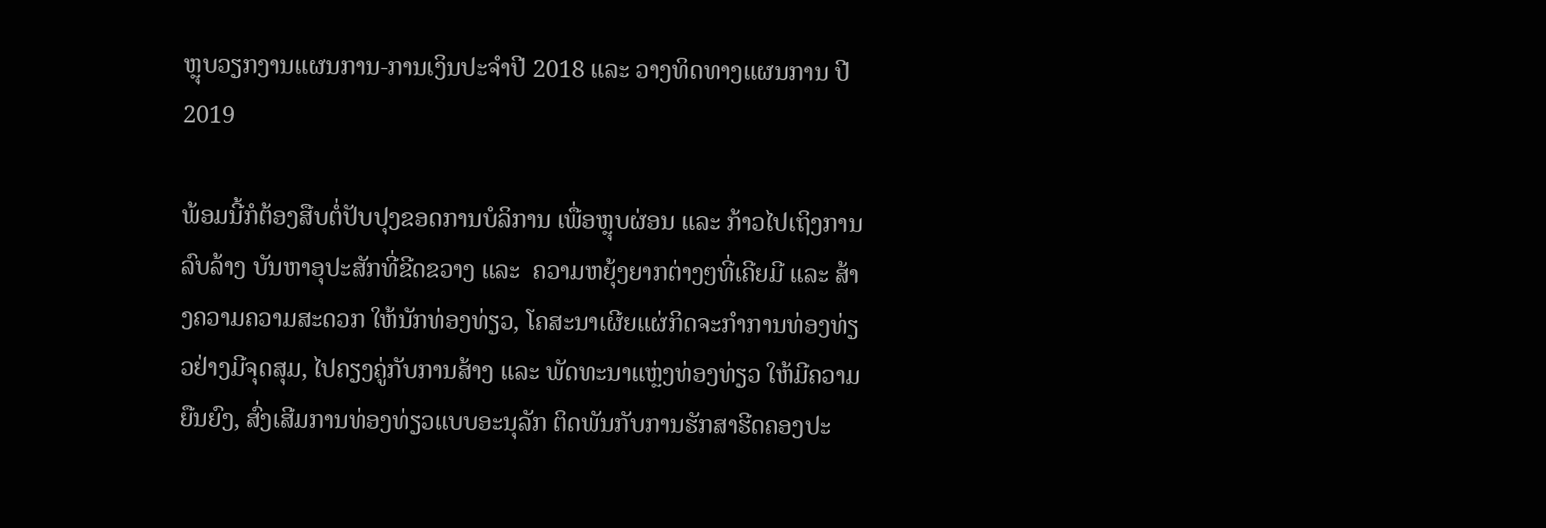ຫຼຸບວຽກງານແຜນການ-ການເງິນປະຈໍາປີ 2018 ແລະ ວາງທິດທາງແຜນການ ປີ 2019

ພ້ອມນີ້ກໍຕ້ອງສືບຕໍ່ປັບປຸງຂອດການບໍລິການ ເພື່ອຫຼຸບຜ່ອນ ແລະ ກ້າວໄປເຖິງການລົບລ້າງ ບັນຫາອຸປະສັກທີ່ຂີດຂວາງ ແລະ  ຄວາມຫຍຸ້ງຍາກຕ່າງໆທີ່ເຄີຍມີ ແລະ ສ້າງຄວາມຄວາມສະດວກ ໃຫ້ນັກທ່ອງທ່ຽວ, ໂຄສະນາເຜີຍແຜ່ກິດຈະກໍາການທ່ອງທ່ຽວຢ່າງມີຈຸດສຸມ, ໄປຄຽງຄູ່ກັບການສ້າງ ແລະ ພັດທະນາແຫຼ່ງທ່ອງທ່ຽວ ໃຫ້ມີຄວາມຍືນຍົງ, ສົ່ງເສີມການທ່ອງທ່ຽວແບບອະນຸລັກ ຕິດພັນກັບການຮັກສາຮີດຄອງປະ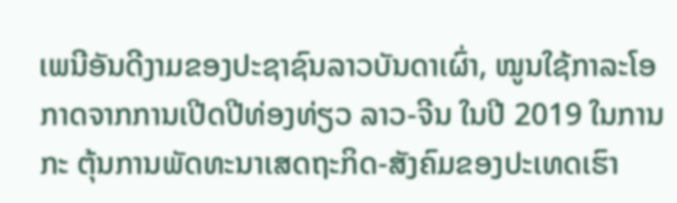ເພນີອັນດີງາມຂອງປະຊາຊົນລາວບັນດາເຜົ່າ, ໝູນໃຊ້ກາລະໂອກາດຈາກການເປີດປີທ່ອງທ່ຽວ ລາວ-ຈີນ ໃນປີ 2019 ໃນການກະ ຕຸ້ນການພັດທະນາເສດຖະກິດ-ສັງຄົມຂອງປະເທດເຮົາ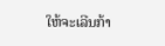ໃຫ້ຈະເລີນກ້າ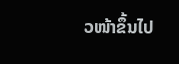ວໜ້າຂຶ້ນໄປ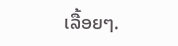ເລື້ອຍໆ.